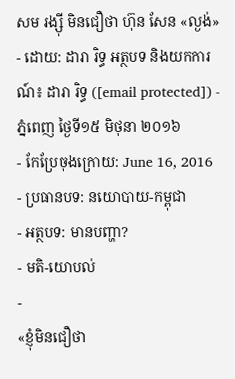សម រង្ស៊ី មិនជឿថា ហ៊ុន សែន «ល្ងង់»
- ដោយ: ដារា រិទ្ធ អត្ថបទ និងយកការណ៍៖ ដារា រិទ្ធ ([email protected]) - ភ្នំពេញ ថ្ងៃទី១៥ មិថុនា ២០១៦
- កែប្រែចុងក្រោយ: June 16, 2016
- ប្រធានបទ: នយោបាយ-កម្ពុជា
- អត្ថបទ: មានបញ្ហា?
- មតិ-យោបល់
-
«ខ្ញុំមិនជឿថា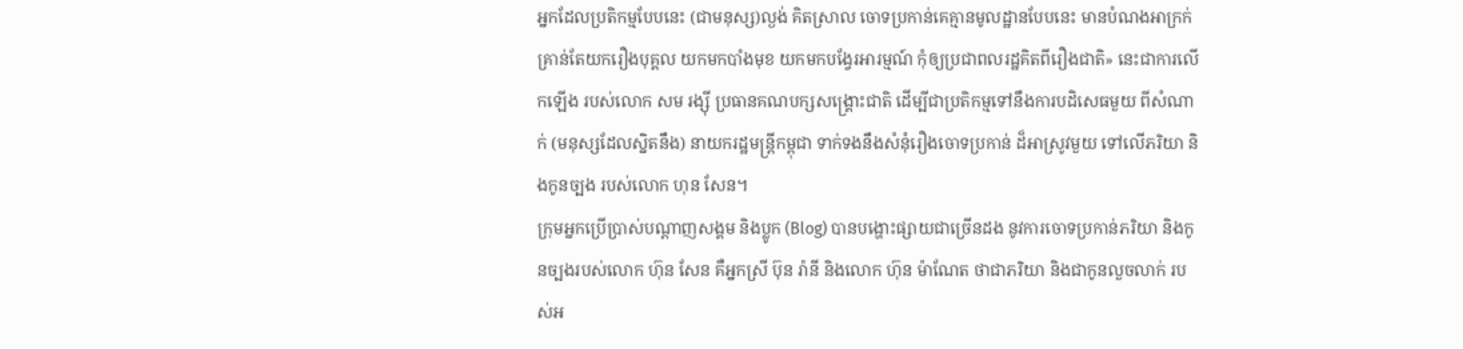អ្នកដែលប្រតិកម្មបែបនេះ (ជាមនុស្ស)ល្ងង់ គិតស្រាល ចោទប្រកាន់គេគ្មានមូលដ្ឋានបែបនេះ មានបំណងអាក្រក់ គ្រាន់តែយករឿងបុគ្គល យកមកបាំងមុខ យកមកបង្វែរអារម្មណ៍ កុំឲ្យប្រជាពលរដ្ឋគិតពីរឿងជាតិ» នេះជាការលើកឡើង របស់លោក សម រង្ស៊ី ប្រធានគណបក្សសង្គ្រោះជាតិ ដើម្បីជាប្រតិកម្មទៅនឹងការបដិសេធមួយ ពីសំណាក់ (មនុស្សដែលស្និតនឹង) នាយករដ្ឋមន្ត្រីកម្ពុជា ទាក់ទងនឹងសំនុំរឿងចោទប្រកាន់ ដ៏អាស្រូវមួយ ទៅលើភរិយា និងកូនច្បង របស់លោក ហុន សែន។
ក្រុមអ្នកប្រើប្រាស់បណ្ដាញសង្គម និងប្លូក (Blog) បានបង្ហោះផ្សាយជាច្រើនដង នូវការចោទប្រកាន់ភរិយា និងកូនច្បងរបស់លោក ហ៊ុន សែន គឺអ្នកស្រី ប៊ុន រ៉ានី និងលោក ហ៊ុន ម៉ាណែត ថាជាភរិយា និងជាកូនលួចលាក់ របស់អ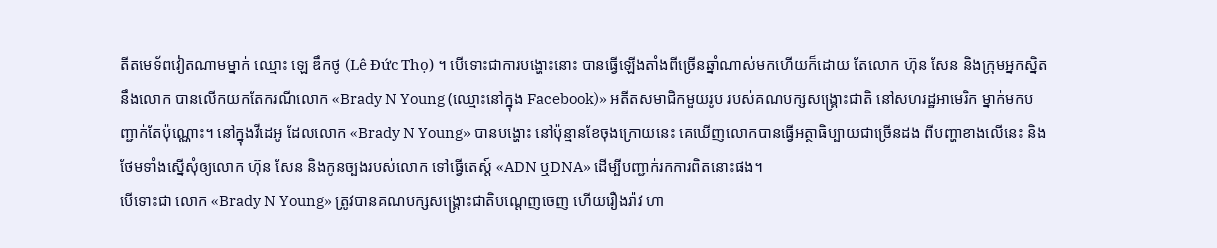តីតមេទ័ពវៀតណាមម្នាក់ ឈ្មោះ ឡេ ឌឹកថូ (Lê Đức Thọ) ។ បើទោះជាការបង្ហោះនោះ បានធ្វើឡើងតាំងពីច្រើនឆ្នាំណាស់មកហើយក៏ដោយ តែលោក ហ៊ុន សែន និងក្រុមអ្នកស្និតនឹងលោក បានលើកយកតែករណីលោក «Brady N Young (ឈ្មោះនៅក្នុង Facebook)» អតីតសមាជិកមួយរូប របស់គណបក្សសង្គ្រោះជាតិ នៅសហរដ្ឋអាមេរិក ម្នាក់មកបញ្ជាក់តែប៉ុណ្ណោះ។ នៅក្នុងវីដេអូ ដែលលោក «Brady N Young» បានបង្ហោះ នៅប៉ុន្មានខែចុងក្រោយនេះ គេឃើញលោកបានធ្វើអត្ថាធិប្បាយជាច្រើនដង ពីបញ្ហាខាងលើនេះ និងថែមទាំងស្នើសុំឲ្យលោក ហ៊ុន សែន និងកូនច្បងរបស់លោក ទៅធ្វើតេស្ដ៍ «ADN ឬDNA» ដើម្បីបញ្ជាក់រកការពិតនោះផង។
បើទោះជា លោក «Brady N Young» ត្រូវបានគណបក្សសង្គ្រោះជាតិបណ្ដេញចេញ ហើយរឿងរ៉ាវ ហា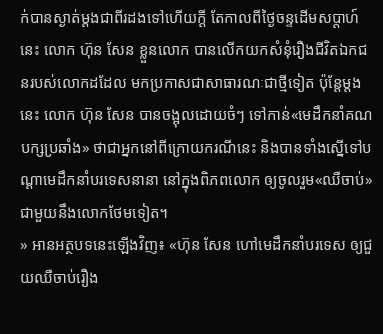ក់បានស្ងាត់ម្ដងជាពីរដងទៅហើយក្ដី តែកាលពីថ្ងៃចន្ទដើមសប្ដាហ៍នេះ លោក ហ៊ុន សែន ខ្លួនលោក បានលើកយកសំនុំរឿងជីវិតឯកជនរបស់លោកដដែល មកប្រកាសជាសាធារណៈជាថ្មីទៀត ប៉ុន្តែម្ដងនេះ លោក ហ៊ុន សែន បានចង្អុលដោយចំៗ ទៅកាន់«មេដឹកនាំគណបក្សប្រឆាំង» ថាជាអ្នកនៅពីក្រោយករណីនេះ និងបានទាំងស្នើទៅបណ្ដាមេដឹកនាំបរទេសនានា នៅក្នុងពិភពលោក ឲ្យចូលរួម«ឈឺចាប់» ជាមួយនឹងលោកថែមទៀត។
» អានអត្ថបទនេះឡើងវិញ៖ «ហ៊ុន សែន ហៅមេដឹកនាំបរទេស ឲ្យជួយឈឺចាប់រឿង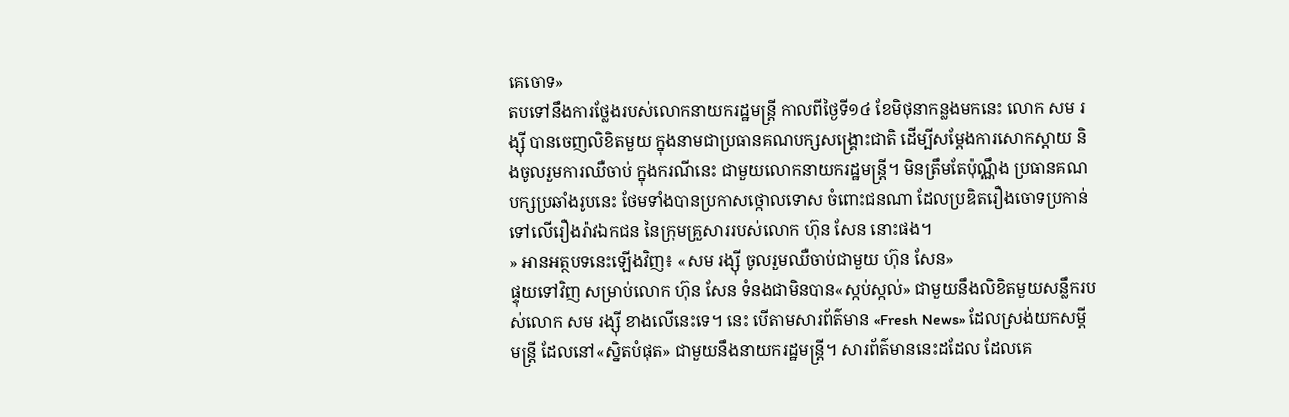គេចោទ»
តបទៅនឹងការថ្លែងរបស់លោកនាយករដ្ឋមន្ត្រី កាលពីថ្ងៃទី១៤ ខែមិថុនាកន្លងមកនេះ លោក សម រង្ស៊ី បានចេញលិខិតមួយ ក្នុងនាមជាប្រធានគណបក្សសង្គ្រោះជាតិ ដើម្បីសម្ដែងការសោកស្ដាយ និងចូលរួមការឈឺចាប់ ក្នុងករណីនេះ ជាមួយលោកនាយករដ្ឋមន្រ្តី។ មិនត្រឹមតែប៉ុណ្ណឹង ប្រធានគណបក្សប្រឆាំងរូបនេះ ថែមទាំងបានប្រកាសថ្កោលទោស ចំពោះជនណា ដែលប្រឌិតរឿងចោទប្រកាន់ ទៅលើរឿងរ៉ាវឯកជន នៃក្រុមគ្រួសាររបស់លោក ហ៊ុន សែន នោះផង។
» អានអត្ថបទនេះឡើងវិញ៖ «សម រង្ស៊ី ចូលរួមឈឺចាប់ជាមួយ ហ៊ុន សែន»
ផ្ទុយទៅវិញ សម្រាប់លោក ហ៊ុន សែន ទំនងជាមិនបាន«ស្កប់ស្កល់» ជាមួយនឹងលិខិតមួយសន្លឹករបស់លោក សម រង្ស៊ី ខាងលើនេះទេ។ នេះ បើតាមសារព័ត៌មាន «Fresh News» ដែលស្រង់យកសម្ដីមន្ត្រី ដែលនៅ«ស្និតបំផុត» ជាមួយនឹងនាយករដ្ឋមន្ត្រី។ សារព័ត៌មាននេះដដែល ដែលគេ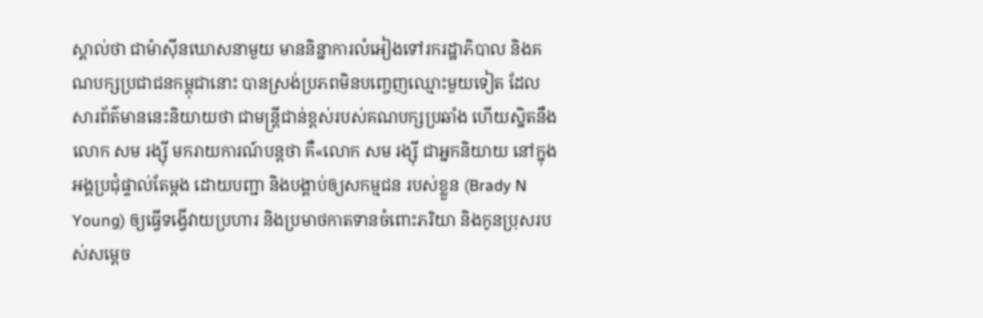ស្គាល់ថា ជាម៉ាស៊ីនឃោសនាមួយ មាននិន្នាការលំអៀងទៅរករដ្ឋាភិបាល និងគណបក្សប្រជាជនកម្ពុជានោះ បានស្រង់ប្រភពមិនបញ្ចេញឈ្មោះមួយទៀត ដែលសារព័ត៌មាននេះនិយាយថា ជាមន្ត្រីជាន់ខ្ពស់របស់គណបក្សប្រឆាំង ហើយស្និតនឹងលោក សម រង្ស៊ី មករាយការណ៍បន្តថា គឺ«លោក សម រង្ស៊ី ជាអ្នកនិយាយ នៅក្នុងអង្គប្រជុំផ្ទាល់តែម្តង ដោយបញ្ជា និងបង្គាប់ឲ្យសកម្មជន របស់ខ្លួន (Brady N Young) ឲ្យធ្វើទង្វើវាយប្រហារ និងប្រមាថកាតទានចំពោះភរិយា និងកូនប្រុសរបស់សម្តេច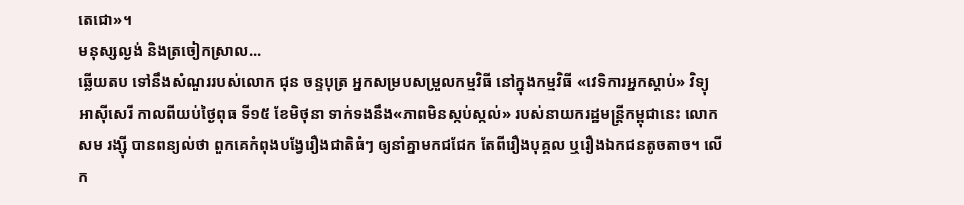តេជោ»។
មនុស្សល្ងង់ និងត្រចៀកស្រាល...
ឆ្លើយតប ទៅនឹងសំណួររបស់លោក ជុន ចន្ទបុត្រ អ្នកសម្របសម្រួលកម្មវិធី នៅក្នុងកម្មវិធី «វេទិការអ្នកស្ដាប់» វិទ្យុអាស៊ីសេរី កាលពីយប់ថ្ងៃពុធ ទី១៥ ខែមិថុនា ទាក់ទងនឹង«ភាពមិនស្កប់ស្កល់» របស់នាយករដ្ឋមន្ត្រីកម្ពុជានេះ លោក សម រង្ស៊ី បានពន្យល់ថា ពួកគេកំពុងបង្វែរឿងជាតិធំៗ ឲ្យនាំគ្នាមកជជែក តែពីរឿងបុគ្គល ឬរឿងឯកជនតូចតាច។ លើក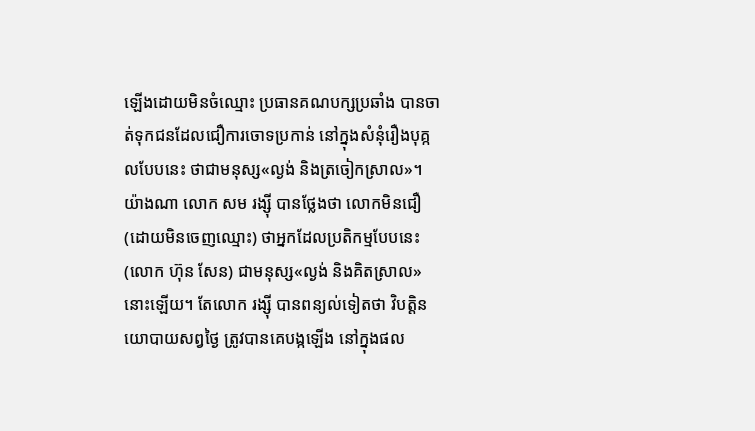ឡើងដោយមិនចំឈ្មោះ ប្រធានគណបក្សប្រឆាំង បានចាត់ទុកជនដែលជឿការចោទប្រកាន់ នៅក្នុងសំនុំរឿងបុគ្កលបែបនេះ ថាជាមនុស្ស«ល្ងង់ និងត្រចៀកស្រាល»។
យ៉ាងណា លោក សម រង្ស៊ី បានថ្លែងថា លោកមិនជឿ (ដោយមិនចេញឈ្មោះ) ថាអ្នកដែលប្រតិកម្មបែបនេះ (លោក ហ៊ុន សែន) ជាមនុស្ស«ល្ងង់ និងគិតស្រាល» នោះឡើយ។ តែលោក រង្ស៊ី បានពន្យល់ទៀតថា វិបត្តិនយោបាយសព្វថ្ងៃ ត្រូវបានគេបង្កឡើង នៅក្នុងផល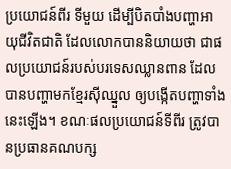ប្រយោជន៍ពីរ ទីមួយ ដើម្បីបិតបាំងបញ្ហាអាយុជីវិតជាតិ ដែលលោកបាននិយាយថា ជាផលប្រយោជន៍របស់បរទេសឈ្លានពាន ដែលបានបញ្ហាមកខ្មែរស៊ីឈ្នួល ឲ្យបង្កើតបញ្ហាទាំងនេះឡើង។ ខណៈផលប្រយោជន៍ទីពីរ ត្រូវបានប្រធានគណបក្ស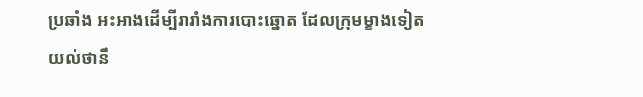ប្រឆាំង អះអាងដើម្បីរារាំងការបោះឆ្នោត ដែលក្រុមម្ខាងទៀត យល់ថានឹ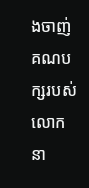ងចាញ់គណបក្សរបស់លោក នា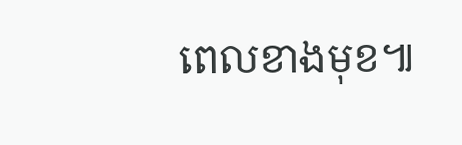ពេលខាងមុខ៕